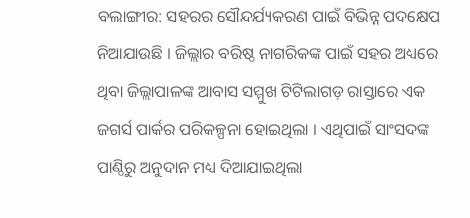ବଲାଙ୍ଗୀର: ସହରର ସୌନ୍ଦର୍ଯ୍ୟକରଣ ପାଇଁ ବିଭିନ୍ନ ପଦକ୍ଷେପ ନିଆଯାଉଛି । ଜିଲ୍ଲାର ବରିଷ୍ଠ ନାଗରିକଙ୍କ ପାଇଁ ସହର ଅଧ୍ୟରେ ଥିବା ଜିଲ୍ଲାପାଳଙ୍କ ଆବାସ ସମ୍ମୁଖ ଟିଟିଲାଗଡ଼ ରାସ୍ତାରେ ଏକ ଜଗର୍ସ ପାର୍କର ପରିକଳ୍ପନା ହୋଇଥିଲା । ଏଥିପାଇଁ ସାଂସଦଙ୍କ ପାଣ୍ଠିରୁ ଅନୁଦାନ ମଧ୍ୟ ଦିଆଯାଇଥିଲା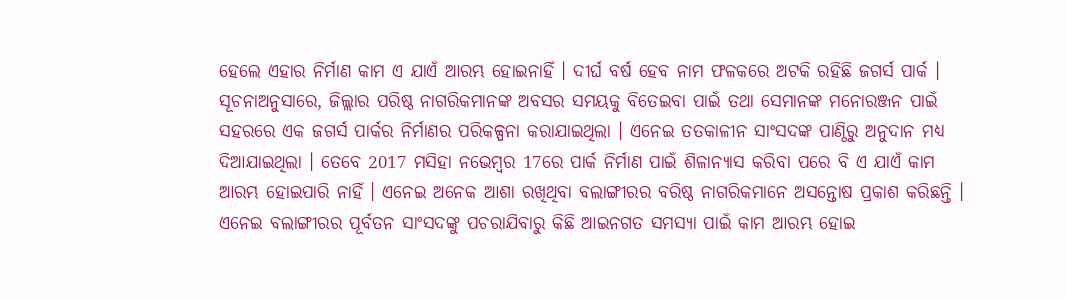ହେଲେ ଏହାର ନିର୍ମାଣ କାମ ଏ ଯାଏଁ ଆରମ୍ଭ ହୋଇନାହିଁ । ଦୀର୍ଘ ବର୍ଷ ହେବ ନାମ ଫଳକରେ ଅଟକି ରହିଛି ଜଗର୍ସ ପାର୍କ ।
ସୂଚନାଅନୁସାରେ, ଜିଲ୍ଲାର ପରିଷ୍ଠ ନାଗରିକମାନଙ୍କ ଅବସର ସମୟକୁ ବିତେଇବା ପାଇଁ ତଥା ସେମାନଙ୍କ ମନୋରଞ୍ଜନ ପାଇଁ ସହରରେ ଏକ ଜଗର୍ସ ପାର୍କର ନିର୍ମାଣର ପରିକଳ୍ପନା କରାଯାଇଥିଲା । ଏନେଇ ତତକାଳୀନ ସାଂସଦଙ୍କ ପାଣ୍ଠିରୁ ଅନୁଦାନ ମଧ୍ୟ ଦିଆଯାଇଥିଲା । ତେବେ 2017 ମସିହା ନଭେମ୍ବର 17ରେ ପାର୍କ ନିର୍ମାଣ ପାଇଁ ଶିଳାନ୍ୟାସ କରିବା ପରେ ବି ଏ ଯାଏଁ କାମ ଆରମ୍ଭ ହୋଇପାରି ନାହିଁ । ଏନେଇ ଅନେକ ଆଶା ରଖିଥିବା ବଲାଙ୍ଗୀରର ବରିଷ୍ଠ ନାଗରିକମାନେ ଅସନ୍ତୋଷ ପ୍ରକାଶ କରିଛନ୍ତି ।
ଏନେଇ ବଲାଙ୍ଗୀରର ପୂର୍ବତନ ସାଂସଦଙ୍କୁ ପଚରାଯିବାରୁ କିଛି ଆଇନଗତ ସମସ୍ୟା ପାଇଁ କାମ ଆରମ୍ଭ ହୋଇ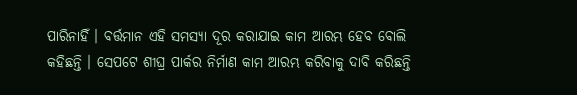ପାରିନାହିଁ । ବର୍ତ୍ତମାନ ଏହି ସମସ୍ୟା ଦୂର କରାଯାଇ କାମ ଆରମ୍ଭ ହେବ ବୋଲି କହିଛନ୍ତି । ସେପଟେ ଶୀଘ୍ର ପାର୍କର ନିର୍ମାଣ କାମ ଆରମ୍ଭ କରିବାକୁ ଦାବି କରିଛନ୍ତି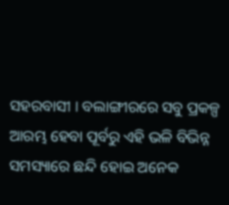ସହରବାସୀ । ବଲାଙ୍ଗୀରରେ ସବୁ ପ୍ରକଳ୍ପ ଆରମ୍ଭ ହେବା ପୂର୍ବରୁ ଏହି ଭଳି ବିଭିନ୍ନ ସମସ୍ୟାରେ ଛନ୍ଦି ହୋଇ ଅନେକ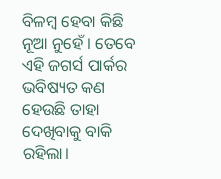ବିଳମ୍ବ ହେବା କିଛି ନୂଆ ନୁହେଁ । ତେବେ ଏହି ଜଗର୍ସ ପାର୍କର ଭବିଷ୍ୟତ କଣ ହେଉଛି ତାହା ଦେଖିବାକୁ ବାକି ରହିଲା।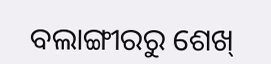ବଲାଙ୍ଗୀରରୁ ଶେଖ୍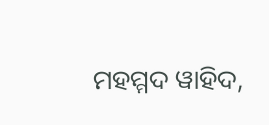ମହମ୍ମଦ ୱାହିଦ,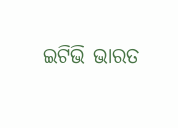ଇଟିଭି ଭାରତ